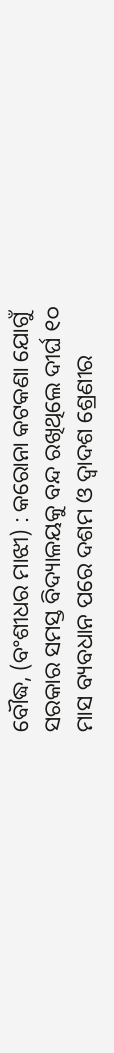ବୌଦ୍ଧ, (ବଂଶୀଧର ମାଝୀ) : କରୋନା କଟକଣା ଯୋଗୁଁ ସରକାର ସମସ୍ତ ବିଦ୍ୟାଳୟକୁ ବନ୍ଦ ରଖିଥିଲେ ଦୀର୍ଘ ୧୦ ମାସ ବ୍ୟବଧାନ ପରେ ଦଶମ ଓ ଦ୍ବାଦଶ ଶ୍ରେଣୀର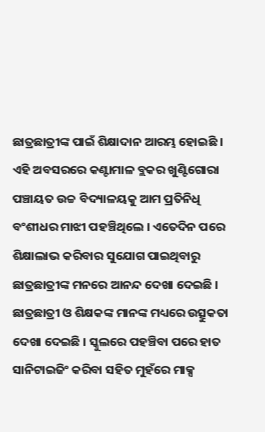ଛାତ୍ରଛାତ୍ରୀଙ୍କ ପାଇଁ ଶିକ୍ଷାଦାନ ଆରମ୍ଭ ହୋଇଛି । ଏହି ଅବସରରେ କଣ୍ଟାମାଳ ବ୍ଲକର ଖୁଣ୍ଟିଗୋରା ପଞ୍ଚାୟତ ଉଚ୍ଚ ବିଦ୍ୟାଳୟକୁ ଆମ ପ୍ରତିନିଧି ବଂଶୀଧର ମାଝୀ ପହଞ୍ଚିଥିଲେ । ଏତେଦିନ ପରେ ଶିକ୍ଷାଲାଭ କରିବାର ସୁଯୋଗ ପାଇଥିବାରୁ ଛାତ୍ରଛାତ୍ରୀଙ୍କ ମନରେ ଆନନ୍ଦ ଦେଖା ଦେଇଛି । ଛାତ୍ରଛାତ୍ରୀ ଓ ଶିକ୍ଷକଙ୍କ ମାନଙ୍କ ମଧ୍ୟରେ ଉତ୍ସୁକତା ଦେଖା ଦେଇଛି । ସ୍କୁଲରେ ପହଞ୍ଚିବା ପରେ ହାତ ସାନିଟାଇଜିଂ କରିବା ସହିତ ମୁହଁରେ ମାକ୍ସ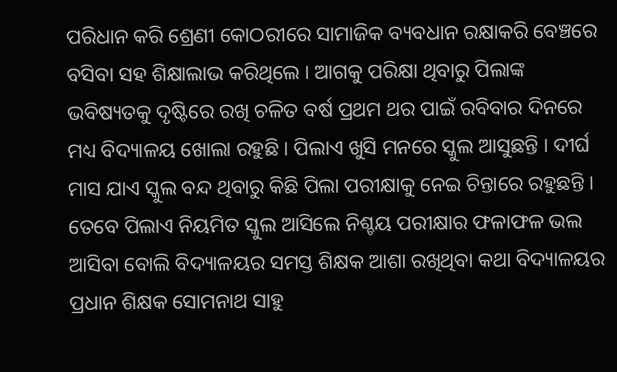ପରିଧାନ କରି ଶ୍ରେଣୀ କୋଠରୀରେ ସାମାଜିକ ବ୍ୟବଧାନ ରକ୍ଷାକରି ବେଞ୍ଚରେ ବସିବା ସହ ଶିକ୍ଷାଲାଭ କରିଥିଲେ । ଆଗକୁ ପରିକ୍ଷା ଥିବାରୁ ପିଲାଙ୍କ ଭବିଷ୍ୟତକୁ ଦୃଷ୍ଟିରେ ରଖି ଚଳିତ ବର୍ଷ ପ୍ରଥମ ଥର ପାଇଁ ରବିବାର ଦିନରେ ମଧ୍ୟ ବିଦ୍ୟାଳୟ ଖୋଲା ରହୁଛି । ପିଲାଏ ଖୁସି ମନରେ ସ୍କୁଲ ଆସୁଛନ୍ତି । ଦୀର୍ଘ ମାସ ଯାଏ ସ୍କୁଲ ବନ୍ଦ ଥିବାରୁ କିଛି ପିଲା ପରୀକ୍ଷାକୁ ନେଇ ଚିନ୍ତାରେ ରହୁଛନ୍ତି । ତେବେ ପିଲାଏ ନିୟମିତ ସ୍କୁଲ ଆସିଲେ ନିଶ୍ଚୟ ପରୀକ୍ଷାର ଫଳାଫଳ ଭଲ ଆସିବା ବୋଲି ବିଦ୍ୟାଳୟର ସମସ୍ତ ଶିକ୍ଷକ ଆଶା ରଖିଥିବା କଥା ବିଦ୍ୟାଳୟର ପ୍ରଧାନ ଶିକ୍ଷକ ସୋମନାଥ ସାହୁ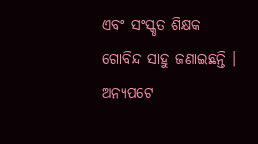ଏବଂ ସଂସ୍କୃତ ଶିକ୍ଷକ ଗୋବିନ୍ଦ ସାହୁ ଜଣାଇଛନ୍ତି । ଅନ୍ୟପଟେ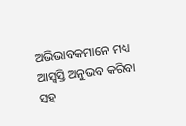ଅଭିଭାବକମାନେ ମଧ୍ୟ ଆସ୍ବସ୍ତି ଅନୁଭବ କରିବା ସହ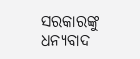ସରକାରଙ୍କୁ ଧନ୍ୟବାଦ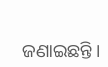ଜଣାଇଛନ୍ତି ।